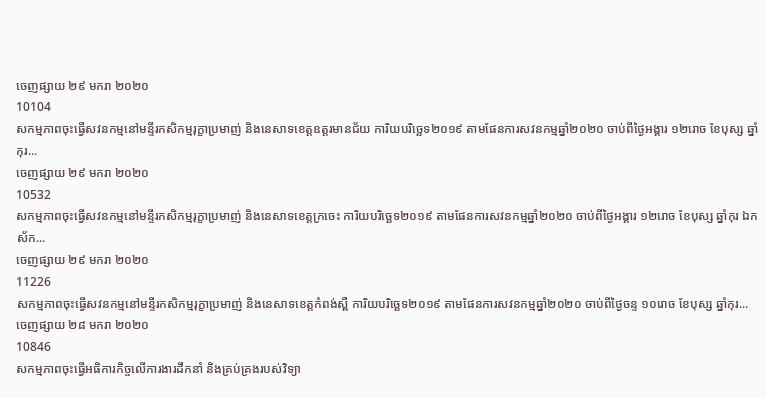ចេញផ្សាយ ២៩ មករា ២០២០
10104
សកម្មភាពចុះធ្វើសវនកម្មនៅមន្ទីរកសិកម្មរុក្ខាប្រមាញ់ និងនេសាទខេត្តឧត្តរមានជ័យ ការិយបរិច្ឆេទ២០១៩ តាមផែនការសវនកម្មឆ្នាំ២០២០ ចាប់ពីថ្ងៃអង្គារ ១២រោច ខែបុស្ស ឆ្នាំកុរ...
ចេញផ្សាយ ២៩ មករា ២០២០
10532
សកម្មភាពចុះធ្វើសវនកម្មនៅមន្ទីរកសិកម្មរុក្ខាប្រមាញ់ និងនេសាទខេត្តក្រចេះ ការិយបរិច្ឆេទ២០១៩ តាមផែនការសវនកម្មឆ្នាំ២០២០ ចាប់ពីថ្ងៃអង្គារ ១២រោច ខែបុស្ស ឆ្នាំកុរ ឯកស័ក...
ចេញផ្សាយ ២៩ មករា ២០២០
11226
សកម្មភាពចុះធ្វើសវនកម្មនៅមន្ទីរកសិកម្មរុក្ខាប្រមាញ់ និងនេសាទខេត្តកំពង់ស្ពឺ ការិយបរិច្ឆេទ២០១៩ តាមផែនការសវនកម្មឆ្នាំ២០២០ ចាប់ពីថ្ងៃចន្ទ ១០រោច ខែបុស្ស ឆ្នាំកុរ...
ចេញផ្សាយ ២៨ មករា ២០២០
10846
សកម្មភាពចុះធ្វើអធិការកិច្ចលើការងារដឹកនាំ និងគ្រប់គ្រងរបស់វិទ្យា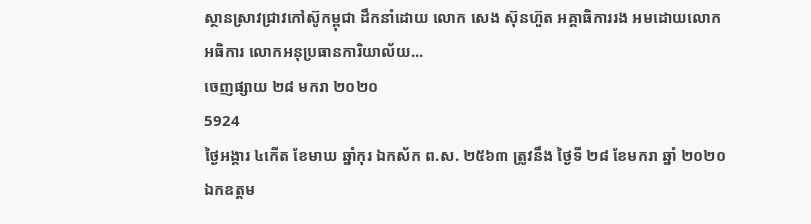ស្ថានស្រាវជ្រាវកៅស៊ូកម្ពុជា ដឹកនាំដោយ លោក សេង ស៊ុនហ៊ួត អគ្គាធិការរង អមដោយលោក អធិការ លោកអនុប្រធានការិយាល័យ...
ចេញផ្សាយ ២៨ មករា ២០២០
5924
ថ្ងៃអង្គារ ៤កើត ខែមាឃ ឆ្នាំកុរ ឯកស័ក ព.ស. ២៥៦៣ ត្រូវនឹង ថ្ងៃទី ២៨ ខែមករា ឆ្នាំ ២០២០ ឯកឧត្តម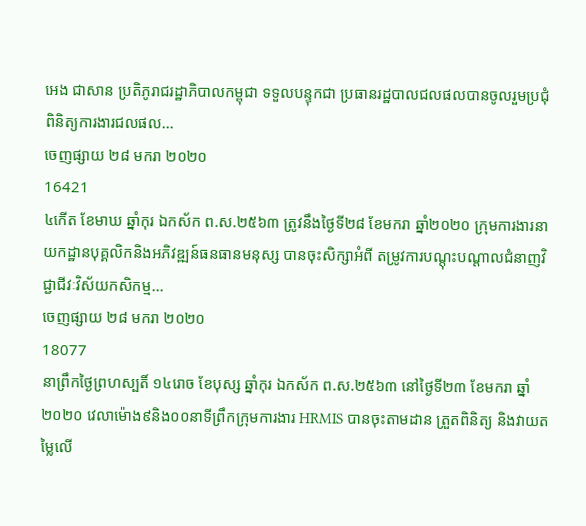អេង ជាសាន ប្រតិភូរាជរដ្ឋាភិបាលកម្ពុជា ទទួលបន្ទុកជា ប្រធានរដ្ឋបាលជលផលបានចូលរួមប្រជុំពិនិត្យការងារជលផល...
ចេញផ្សាយ ២៨ មករា ២០២០
16421
៤កេីត ខែមាឃ ឆ្នាំកុរ ឯកស័ក ព.ស.២៥៦៣ ត្រូវនឹងថ្ងៃទី២៨ ខែមករា ឆ្នាំ២០២០ ក្រុមការងារនាយកដ្ឋានបុគ្គលិកនិងអភិវឌ្ឍន៍ធនធានមនុស្ស បានចុះសិក្សាអំពី តម្រូវការបណ្តុះបណ្តាលជំនាញវិជ្ជាជីវៈវិស័យកសិកម្ម...
ចេញផ្សាយ ២៨ មករា ២០២០
18077
នាព្រឹកថ្ងៃព្រហស្បតិ៍ ១៤រោច ខែបុស្ស ឆ្នាំកុរ ឯកស័ក ព.ស.២៥៦៣ នៅថ្ងៃទី២៣ ខែមករា ឆ្នាំ២០២០ វេលាម៉ោង៩និង០០នាទីព្រឹកក្រុមការងារ HRMIS បានចុះតាមដាន ត្រួតពិនិត្យ និងវាយតម្លៃលេី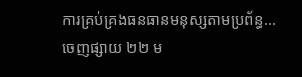ការគ្រប់គ្រងធនធានមនុស្សតាមប្រព័ន្ធ...
ចេញផ្សាយ ២២ ម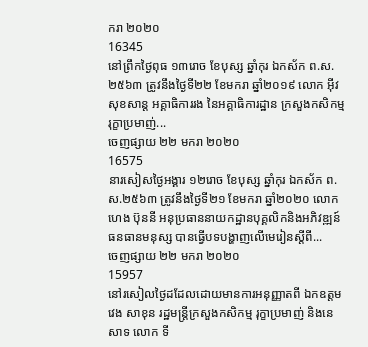ករា ២០២០
16345
នៅព្រឹកថ្ងៃពុធ ១៣រោច ខែបុស្ស ឆ្នាំកុរ ឯកស័ក ព.ស.២៥៦៣ ត្រូវនឹងថ្ងៃទី២២ ខែមករា ឆ្នាំ២០១៩ លោក អ៊ីវ សុខសាន្ត អគ្គាធិការរង នៃអគ្គាធិការដ្ឋាន ក្រសួងកសិកម្ម រុក្ខាប្រមាញ់...
ចេញផ្សាយ ២២ មករា ២០២០
16575
នារសៀសថ្ងៃអង្គារ ១២រោច ខែបុស្ស ឆ្នាំកុរ ឯកស័ក ព.ស.២៥៦៣ ត្រូវនឹងថ្ងៃទី២១ ខែមករា ឆ្នាំ២០២០ លោក ហេង ប៊ុននី អនុប្រធាននាយកដ្ឋានបុគ្គលិកនិងអភិវឌ្ឍន៍ធនធានមនុស្ស បានធ្វើបទបង្ហាញលើមេរៀនស្តីពី...
ចេញផ្សាយ ២២ មករា ២០២០
15957
នៅរសៀលថ្ងៃដដែលដោយមានការអនុញ្ញាតពី ឯកឧត្តម វេង សាខុន រដ្ឋមន្ត្រីក្រសួងកសិកម្ម រុក្ខាប្រមាញ់ និងនេសាទ លោក ទី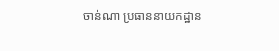ចាន់ណា ប្រធាននាយកដ្ឋាន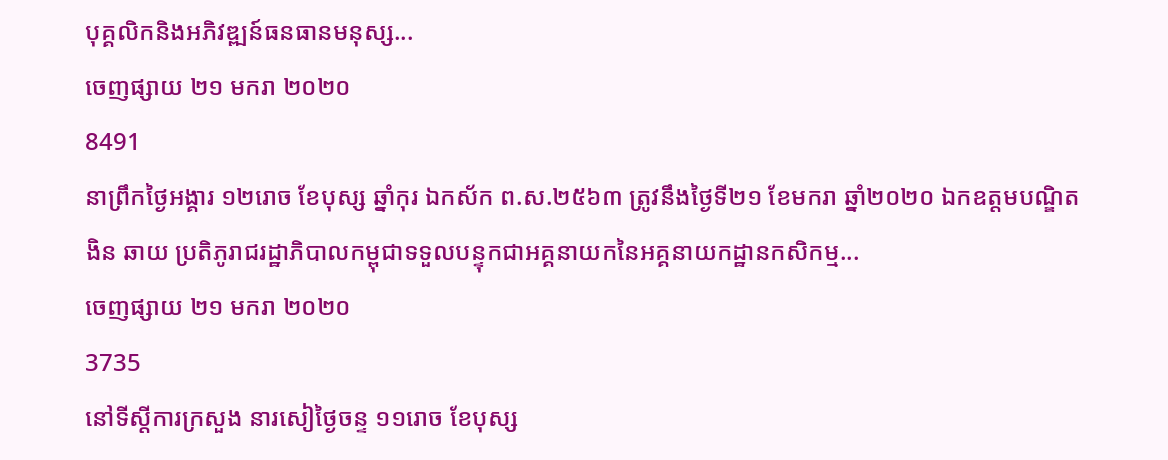បុគ្គលិកនិងអភិវឌ្ឍន៍ធនធានមនុស្ស...
ចេញផ្សាយ ២១ មករា ២០២០
8491
នាព្រឹកថ្ងៃអង្គារ ១២រោច ខែបុស្ស ឆ្នាំកុរ ឯកស័ក ព.ស.២៥៦៣ ត្រូវនឹងថ្ងៃទី២១ ខែមករា ឆ្នាំ២០២០ ឯកឧត្តមបណ្ឌិត ងិន ឆាយ ប្រតិភូរាជរដ្ឋាភិបាលកម្ពុជាទទួលបន្ទុកជាអគ្គនាយកនៃអគ្គនាយកដ្ឋានកសិកម្ម...
ចេញផ្សាយ ២១ មករា ២០២០
3735
នៅទីស្តីការក្រសួង នារសៀថ្ងៃចន្ទ ១១រោច ខែបុស្ស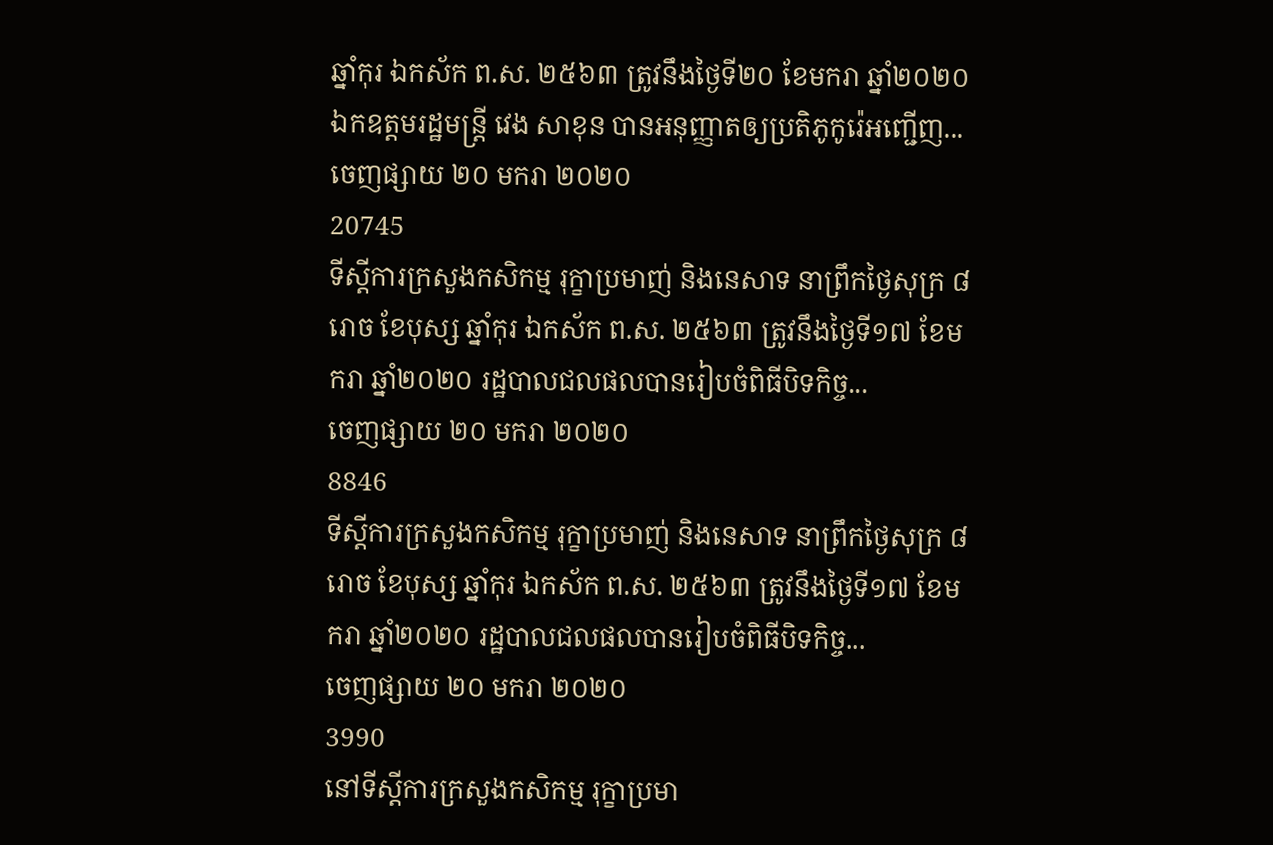ឆ្នាំកុរ ឯកស័ក ព.ស. ២៥៦៣ ត្រូវនឹងថ្ងៃទី២០ ខែមករា ឆ្នាំ២០២០ ឯកឧត្តមរដ្ឋមន្ត្រី វេង សាខុន បានអនុញ្ញាតឲ្យប្រតិភូកូរ៉េអញ្ជើញ...
ចេញផ្សាយ ២០ មករា ២០២០
20745
ទីស្តីការក្រសួងកសិកម្ម រុក្ខាប្រមាញ់ និងនេសាទ នាព្រឹកថ្ងៃសុក្រ ៨រោច ខែបុស្ស ឆ្នាំកុរ ឯកស័ក ព.ស. ២៥៦៣ ត្រូវនឹងថ្ងៃទី១៧ ខែមករា ឆ្នាំ២០២០ រដ្ឋបាលជលផលបានរៀបចំពិធីបិទកិច្ច...
ចេញផ្សាយ ២០ មករា ២០២០
8846
ទីស្តីការក្រសួងកសិកម្ម រុក្ខាប្រមាញ់ និងនេសាទ នាព្រឹកថ្ងៃសុក្រ ៨រោច ខែបុស្ស ឆ្នាំកុរ ឯកស័ក ព.ស. ២៥៦៣ ត្រូវនឹងថ្ងៃទី១៧ ខែមករា ឆ្នាំ២០២០ រដ្ឋបាលជលផលបានរៀបចំពិធីបិទកិច្ច...
ចេញផ្សាយ ២០ មករា ២០២០
3990
នៅទីស្តីការក្រសួងកសិកម្ម រុក្ខាប្រមា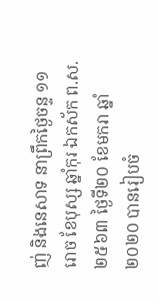ញ់ និងនេសាទ នាព្រឹកថ្ងៃចន្ទ ១១រោច ខែបុស្ស ឆ្នាំកុរ ឯកស័ក ព.ស. ២៥៦៣ ថ្ងៃទី២០ ខែមករា ឆ្នាំ២០២០ បានរៀបចំ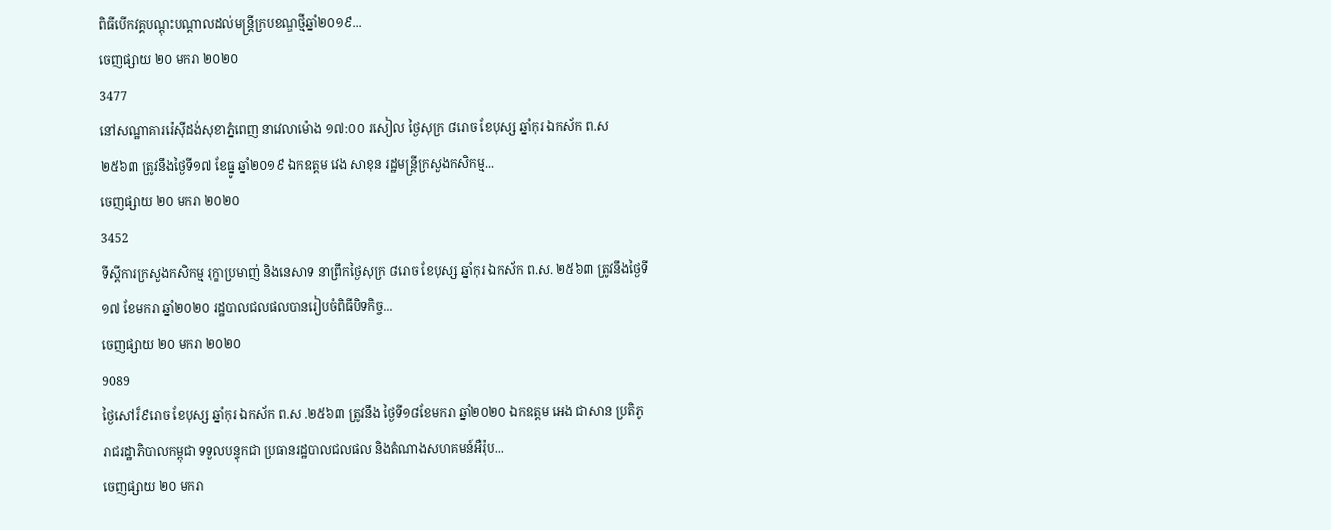ពិធីបើកវគ្គបណ្តុះបណ្តាលដល់មន្ត្រីក្របខណ្ឌថ្មីឆ្នាំ២០១៩...
ចេញផ្សាយ ២០ មករា ២០២០
3477
នៅសណ្ឋាគាររ៉េស៊ីដង់សុខាភ្នំពេញ នាវេលាម៉ោង ១៧:០០ រសៀល ថ្ងៃសុក្រ ៨រោច ខែបុស្ស ឆ្នាំកុរ ឯកស័ក ព.ស ២៥៦៣ ត្រូវនឹងថ្ងៃទី១៧ ខែធ្នូ ឆ្នាំ២០១៩ ឯកឧត្តម វេង សាខុន រដ្ឋមន្ត្រីក្រសួងកសិកម្ម...
ចេញផ្សាយ ២០ មករា ២០២០
3452
ទីស្តីការក្រសួងកសិកម្ម រុក្ខាប្រមាញ់ និងនេសាទ នាព្រឹកថ្ងៃសុក្រ ៨រោច ខែបុស្ស ឆ្នាំកុរ ឯកស័ក ព.ស. ២៥៦៣ ត្រូវនឹងថ្ងៃទី១៧ ខែមករា ឆ្នាំ២០២០ រដ្ឋបាលជលផលបានរៀបចំពិធីបិទកិច្ច...
ចេញផ្សាយ ២០ មករា ២០២០
9089
ថ្ងៃសៅរ៏៩រោច ខែបុស្ស ឆ្នាំកុរ ឯកស័ក ព.ស .២៥៦៣ ត្រូវនឹង ថ្ងៃទី១៨ខែមករា ឆ្នាំ២០២០ ឯកឧត្តម អេង ជាសាន ប្រតិភូរាជរដ្ឋាភិបាលកម្ពុជា ទទួលបន្ទុកជា ប្រធានរដ្ឋបាលជលផល និងតំណាងសហគមន៍អឺរ៉ុប...
ចេញផ្សាយ ២០ មករា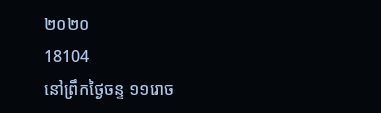២០២០
18104
នៅព្រឹកថ្ងៃចន្ទ ១១រោច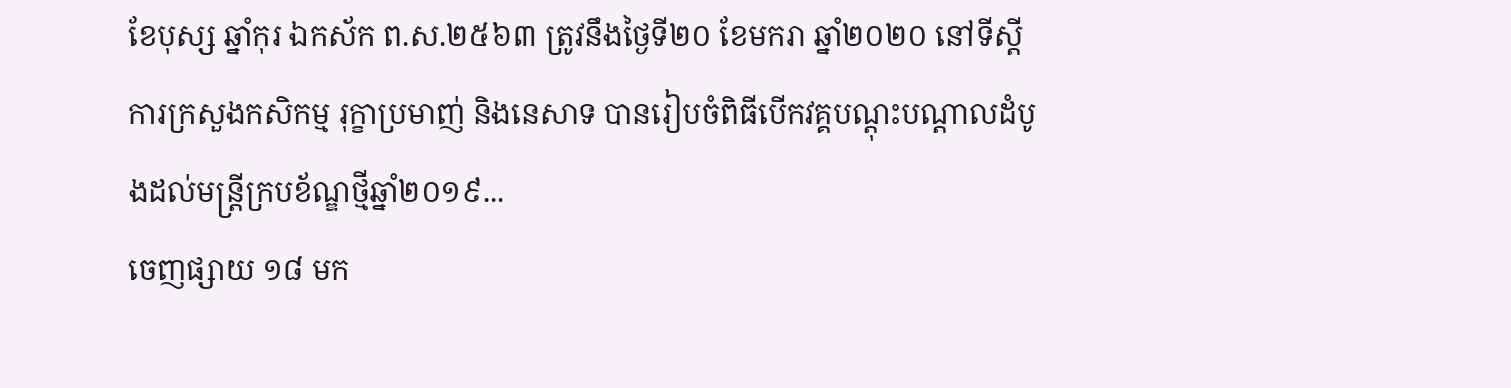ខែបុស្ស ឆ្នាំកុរ ឯកស័ក ព.ស.២៥៦៣ ត្រូវនឹងថ្ងៃទី២០ ខែមករា ឆ្នាំ២០២០ នៅទីស្តីការក្រសួងកសិកម្ម រុក្ខាប្រមាញ់ និងនេសាទ បានរៀបចំពិធីបេីកវគ្គបណ្តុះបណ្តាលដំបូងដល់មន្ត្រីក្របខ័ណ្ឌថ្មីឆ្នាំ២០១៩...
ចេញផ្សាយ ១៨ មក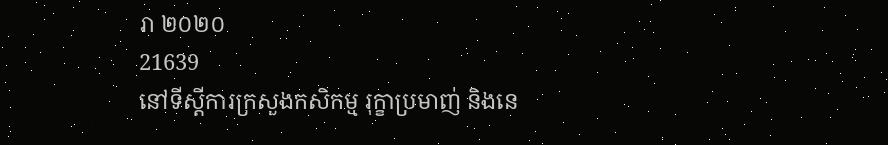រា ២០២០
21639
នៅទីស្តីការក្រសួងកសិកម្ម រុក្ខាប្រមាញ់ និងនេ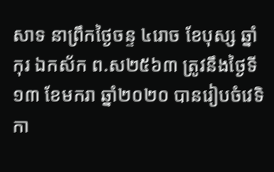សាទ នាព្រឹកថ្ងៃចន្ទ ៤រោច ខែបុស្ស ឆ្នាំកុរ ឯកស័ក ព.ស២៥៦៣ ត្រូវនឹងថ្ងៃទី១៣ ខែមករា ឆ្នាំ២០២០ បានរៀបចំវេទិកា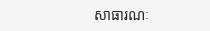សាធារណៈ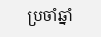ប្រចាំឆ្នាំ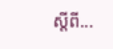ស្តីពី...